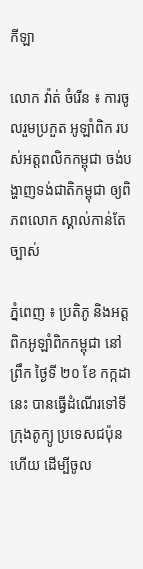កីឡា

លោក វ៉ាត់ ចំរើន ៖ ការចូលរួមប្រកួត អូឡាំពិក របស់អត្តពលិកកម្ពុជា ចង់បង្ហាញទង់ជាតិកម្ពុជា ឲ្យពិភពលោក ស្គាល់កាន់តែច្បាស់

ភ្នំពេញ ៖ ប្រតិភូ និងអត្តពិកអូឡាំពិកកម្ពុជា នៅ ព្រឹក ថ្ងៃទី ២០ ខែ កក្កដានេះ បានធ្វើដំណើរទៅទីក្រុងតូក្យូ ប្រទេសជប៉ុន ហើយ ដើម្បីចូល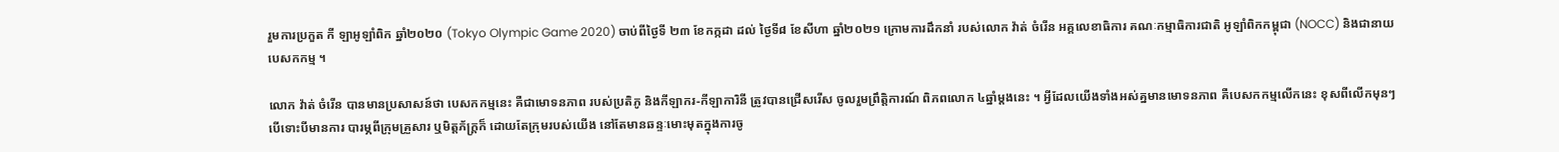រួមការប្រកួត កី ឡាអូឡាំពិក ឆ្នាំ២០២០ (Tokyo Olympic Game 2020) ចាប់ពីថ្ងៃទី ២៣ ខែកក្កដា ដល់ ថ្ងៃទី៨ ខែសីហា ឆ្នាំ២០២១ ក្រោមការដឹកនាំ របស់លោក វ៉ាត់ ចំរើន អគ្គលេខាធិការ គណៈកម្មាធិការជាតិ អូឡាំពិកកម្ពុជា (NOCC) និងជានាយបេសកកម្ម ។

លោក វ៉ាត់ ចំរើន បានមានប្រសាសន៍ថា បេសកកម្មនេះ គឺជាមោទនភាព របស់ប្រតិភូ និងកីឡាករ-កីឡាការិនី ត្រូវបានជ្រើសរើស ចូលរួមព្រឹត្តិការណ៍ ពិភពលោក ៤ឆ្នាំម្ដងនេះ ។ អ្វីដែលយើងទាំងអស់គ្នមានមោទនភាព គឺបេសកកម្មលើកនេះ ខុសពីលើកមុនៗ បើទោះបីមានការ បារម្ភពីក្រុមគ្រួសារ ឬមិត្តភ័ក្ដ្រក៏ ដោយតែក្រុមរបស់យើង នៅតែមានឆន្ទៈមោះមុតក្នុងការចូ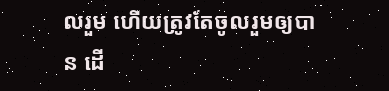លរួម ហើយត្រូវតែចូលរួមឲ្យបាន ដើ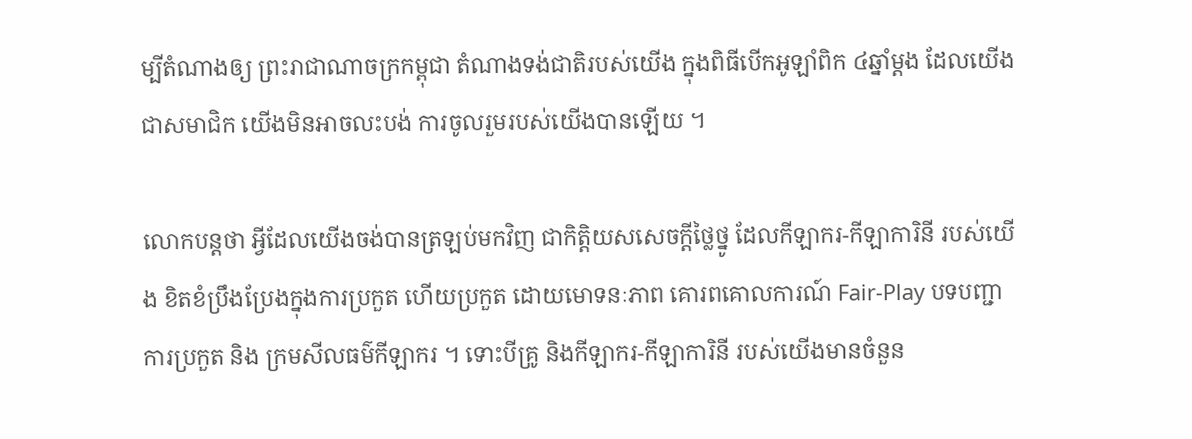ម្បីតំណាងឲ្យ ព្រះរាជាណាចក្រកម្ពុជា តំណាងទង់ជាតិរបស់យើង ក្នុងពិធីបើកអូឡាំពិក ៤ឆ្នាំម្ដង ដែលយើងជាសមាជិក យើងមិនអាចលះបង់ ការចូលរួមរបស់យើងបានឡើយ ។

លោកបន្តថា អ្វីដែលយើងចង់បានត្រឡប់មកវិញ ជាកិត្តិយសសេចក្ដីថ្លៃថ្នូ ដែលកីឡាករ-កីឡាការិនី របស់យើង ខិតខំប្រឹងប្រែងក្នុងការប្រកួត ហើយប្រកួត ដោយមោទនៈភាព គោរពគោលការណ៍ Fair-Play បទបញ្ជាការប្រកួត និង ក្រមសីលធម៌កីឡាករ ។ ទោះបីគ្រូ និងកីឡាករ-កីឡាការិនី របស់យើងមានចំនួន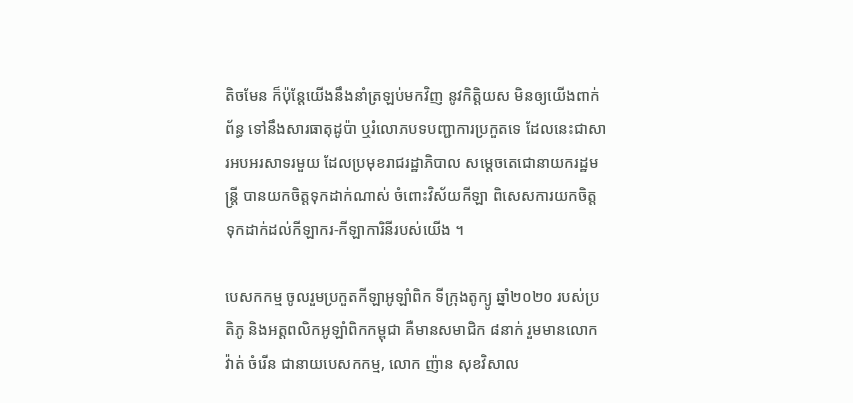តិចមែន ក៏ប៉ុន្ដែយើងនឹងនាំត្រឡប់មកវិញ នូវកិត្ដិយស មិនឲ្យយើងពាក់ព័ន្ធ ទៅនឹងសារធាតុដូប៉ា ឬរំលោភបទបញ្ជាការប្រកួតទេ ដែលនេះជាសារអបអរសាទរមួយ ដែលប្រមុខរាជរដ្ឋាភិបាល សម្ដេចតេជោនាយករដ្ឋមន្ដ្រី បានយកចិត្តទុកដាក់ណាស់ ចំពោះវិស័យកីឡា ពិសេសការយកចិត្ត ទុកដាក់ដល់កីឡាករ-កីឡាការិនីរបស់យើង ។

បេសកកម្ម ចូលរួមប្រកួតកីឡាអូឡាំពិក ទីក្រុងតូក្យូ ឆ្នាំ២០២០ របស់ប្រតិភូ និងអត្តពលិកអូឡាំពិកកម្ពុជា គឺមានសមាជិក ៨នាក់ រួមមានលោក វ៉ាត់ ចំរើន ជានាយបេសកកម្ម, លោក ញ៉ាន សុខវិសាល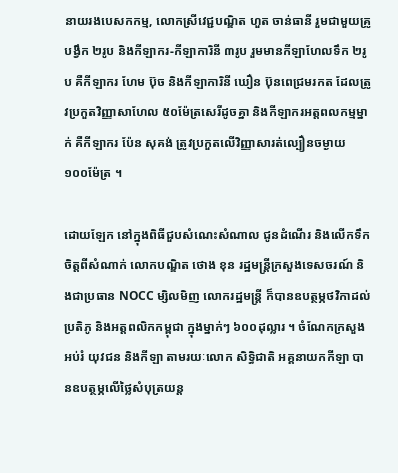នាយរងបេសកកម្ម, លោកស្រីវេជ្ជបណ្ឌិត ហួត ចាន់ធានី រួមជាមួយគ្រូបង្វឹក ២រូប និងកីឡាករ-កីឡាការិនី ៣រូប រួមមានកីឡាហែលទឹក ២រូប គឺកីឡាករ ហែម ប៊ុច និងកីឡាការិនី ឃឿន ប៊ុនពេជ្រមរកត ដែលត្រូវប្រកួតវិញ្ញាសាហែល ៥០ម៉ែត្រសេរីដូចគ្នា និងកីឡាករអត្តពលកម្មម្នាក់ គឺកីឡាករ ប៉ែន សុគង់ ត្រូវប្រកួតលើវិញ្ញាសារត់ល្បឿនចម្ងាយ ១០០ម៉ែត្រ ។

ដោយឡែក នៅក្នុងពិធីជួបសំណេះសំណាល ជូនដំណើរ និងលើកទឹកចិត្តពីសំណាក់ លោកបណ្ឌិត ថោង ខុន រដ្ឋមន្ដ្រីក្រសួងទេសចរណ៍ និងជាប្រធាន NOCC ម្សិលមិញ លោករដ្ឋមន្ដ្រី ក៏បានឧបត្ថម្ភថវិកាដល់ប្រតិភូ និងអត្តពលិកកម្ពុជា ក្នុងម្នាក់ៗ ៦០០ដុល្លារ ។ ចំណែកក្រសួងអប់រំ យុវជន និងកីឡា តាមរយៈលោក សិទ្ធិជាតិ អគ្គនាយកកីឡា បានឧបត្ថម្ភលើថ្លៃសំបុត្រយន្ត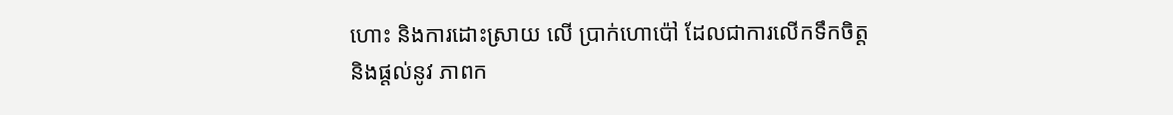ហោះ និងការដោះស្រាយ លើ ប្រាក់ហោប៉ៅ ដែលជាការលើកទឹកចិត្ត និងផ្តល់នូវ ភាពក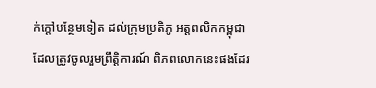ក់ក្តៅបន្ថែមទៀត ដល់ក្រុមប្រតិភូ អត្តពលិកកម្ពុជា ដែលត្រូវចូលរួមព្រឹត្តិការណ៍ ពិភពលោកនេះផងដែរ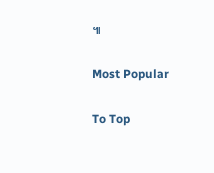៕

Most Popular

To Top